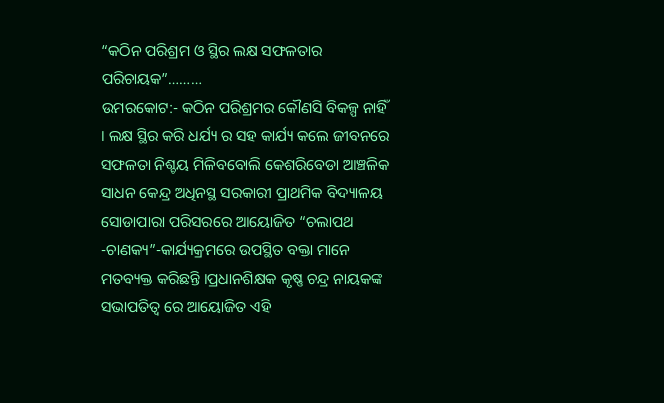“କଠିନ ପରିଶ୍ରମ ଓ ସ୍ଥିର ଲକ୍ଷ ସଫଳତାର ପରିଚାୟକ”………
ଉମରକୋଟ:- କଠିନ ପରିଶ୍ରମର କୌଣସି ବିକଳ୍ପ ନାହିଁ । ଲକ୍ଷ ସ୍ଥିର କରି ଧର୍ଯ୍ୟ ର ସହ କାର୍ଯ୍ୟ କଲେ ଜୀବନରେ ସଫଳତା ନିଶ୍ଚୟ ମିଳିବବୋଲି କେଶରିବେଡା ଆଞ୍ଚଳିକ ସାଧନ କେନ୍ଦ୍ର ଅଧିନସ୍ଥ ସରକାରୀ ପ୍ରାଥମିକ ବିଦ୍ୟାଳୟ ସୋଡାପାରା ପରିସରରେ ଆୟୋଜିତ “ଚଲାପଥ -ଚାଣକ୍ୟ”-କାର୍ଯ୍ୟକ୍ରମରେ ଉପସ୍ଥିତ ବକ୍ତା ମାନେ ମତବ୍ୟକ୍ତ କରିଛନ୍ତି ।ପ୍ରଧାନଶିକ୍ଷକ କୃଷ୍ଣ ଚନ୍ଦ୍ର ନାୟକଙ୍କ ସଭାପତିତ୍ବ ରେ ଆୟୋଜିତ ଏହି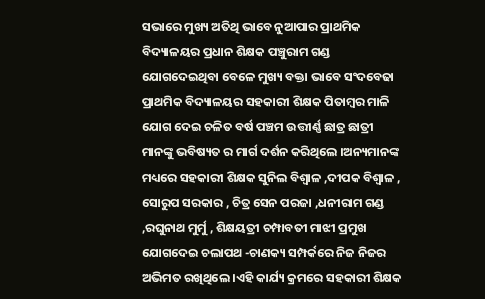ସଭାରେ ମୁଖ୍ୟ ଅତିଥି ଭାବେ ନୁଆପାର ପ୍ରାଥମିକ ବିଦ୍ୟାଳୟର ପ୍ରଧାନ ଶିକ୍ଷକ ପଞ୍ଚୁରାମ ଗଣ୍ଡ ଯୋଗଦେଇଥିବା ବେଳେ ମୁଖ୍ୟ ବକ୍ତା ଭାବେ ସଂଦବେଢା ପ୍ରାଥମିକ ବିଦ୍ୟାଳୟର ସହକାରୀ ଶିକ୍ଷକ ପିତାମ୍ବର ମାଳି ଯୋଗ ଦେଇ ଚଳିତ ବର୍ଷ ପଞ୍ଚମ ଉତ୍ତୀର୍ଣ୍ଣ ଛାତ୍ର ଛାତ୍ରୀ ମାନଙ୍କୁ ଭବିଷ୍ୟତ ର ମାର୍ଗ ଦର୍ଶନ କରିଥିଲେ ।ଅନ୍ୟମାନଙ୍କ ମଧ୍ୟରେ ସହକାରୀ ଶିକ୍ଷକ ସୁନିଲ ବିଶ୍ଵାଳ ,ଦୀପକ ବିଶ୍ଵାଳ , ସୋରୁପ ସରକାର , ଚିତ୍ର ସେନ ପରଜା ,ଧନୀରାମ ଗଣ୍ଡ ,ରଘୁନାଥ ମୁର୍ମୁ , ଶିକ୍ଷୟତ୍ରୀ ଚମ୍ପାବତୀ ମାଝୀ ପ୍ରମୁଖ ଯୋଗଦେଇ ଚଲାପଥ -ଚାଣକ୍ୟ ସମ୍ପର୍କରେ ନିଜ ନିଜର ଅଭିମତ ରଖିଥିଲେ ।ଏହି କାର୍ଯ୍ୟ କ୍ରମରେ ସହକାରୀ ଶିକ୍ଷକ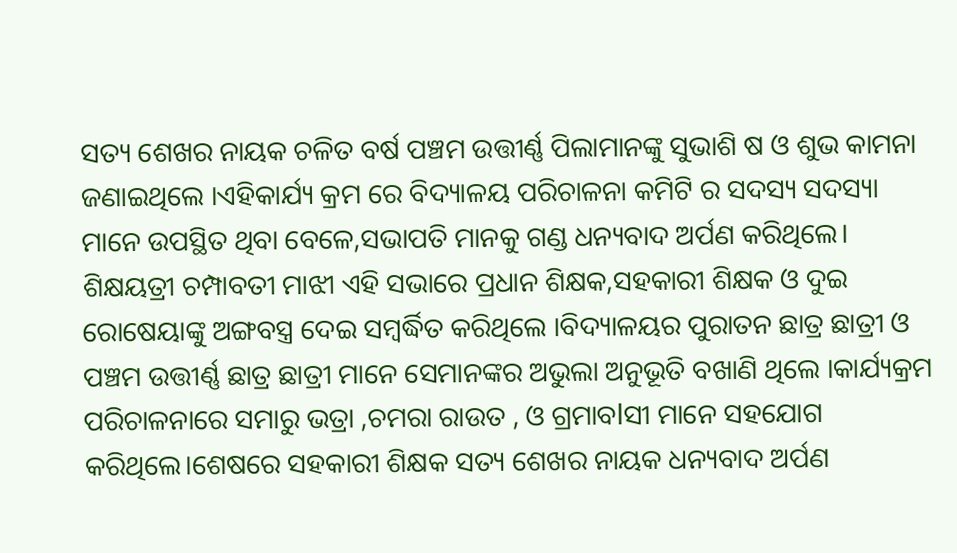ସତ୍ୟ ଶେଖର ନାୟକ ଚଳିତ ବର୍ଷ ପଞ୍ଚମ ଉତ୍ତୀର୍ଣ୍ଣ ପିଲାମାନଙ୍କୁ ସୁଭାଶି ଷ ଓ ଶୁଭ କାମନା ଜଣାଇଥିଲେ ।ଏହିକାର୍ଯ୍ୟ କ୍ରମ ରେ ବିଦ୍ୟାଳୟ ପରିଚାଳନା କମିଟି ର ସଦସ୍ୟ ସଦସ୍ୟା ମାନେ ଉପସ୍ଥିତ ଥିବା ବେଳେ,ସଭାପତି ମାନକୁ ଗଣ୍ଡ ଧନ୍ୟବାଦ ଅର୍ପଣ କରିଥିଲେ। ଶିକ୍ଷୟତ୍ରୀ ଚମ୍ପାବତୀ ମାଝୀ ଏହି ସଭାରେ ପ୍ରଧାନ ଶିକ୍ଷକ,ସହକାରୀ ଶିକ୍ଷକ ଓ ଦୁଇ ରୋଷେୟାଙ୍କୁ ଅଙ୍ଗବସ୍ତ୍ର ଦେଇ ସମ୍ବର୍ଦ୍ଧିତ କରିଥିଲେ ।ବିଦ୍ୟାଳୟର ପୁରାତନ ଛାତ୍ର ଛାତ୍ରୀ ଓ ପଞ୍ଚମ ଉତ୍ତୀର୍ଣ୍ଣ ଛାତ୍ର ଛାତ୍ରୀ ମାନେ ସେମାନଙ୍କର ଅଭୁଲା ଅନୁଭୂତି ବଖାଣି ଥିଲେ ।କାର୍ଯ୍ୟକ୍ରମ ପରିଚାଳନାରେ ସମାରୁ ଭତ୍ରା ,ଚମରା ରାଉତ , ଓ ଗ୍ରମାବlସୀ ମାନେ ସହଯୋଗ କରିଥିଲେ।ଶେଷରେ ସହକାରୀ ଶିକ୍ଷକ ସତ୍ୟ ଶେଖର ନାୟକ ଧନ୍ୟବାଦ ଅର୍ପଣ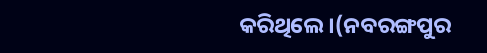କରିଥିଲେ।(ନବରଙ୍ଗପୁର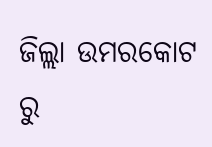ଜିଲ୍ଲା ଉମରକୋଟ ରୁ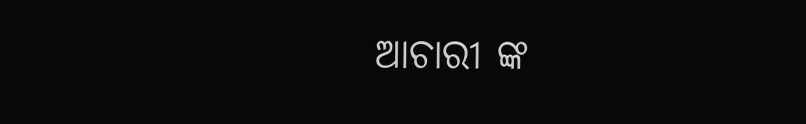ଆଚାରୀ ଙ୍କ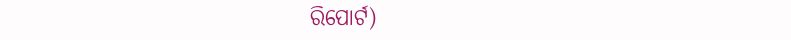ରିପୋର୍ଟ)